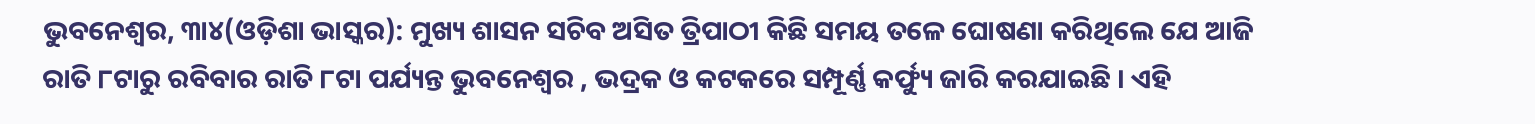ଭୁବନେଶ୍ୱର, ୩ା୪(ଓଡ଼ିଶା ଭାସ୍କର): ମୁଖ୍ୟ ଶାସନ ସଚିବ ଅସିତ ତ୍ରିପାଠୀ କିଛି ସମୟ ତଳେ ଘୋଷଣା କରିଥିଲେ ଯେ ଆଜି ରାତି ୮ଟାରୁ ରବିବାର ରାତି ୮ଟା ପର୍ଯ୍ୟନ୍ତ ଭୁବନେଶ୍ୱର , ଭଦ୍ରକ ଓ କଟକରେ ସମ୍ପୂର୍ଣ୍ଣ କର୍ଫ୍ୟୁ ଜାରି କରଯାଇଛି । ଏହି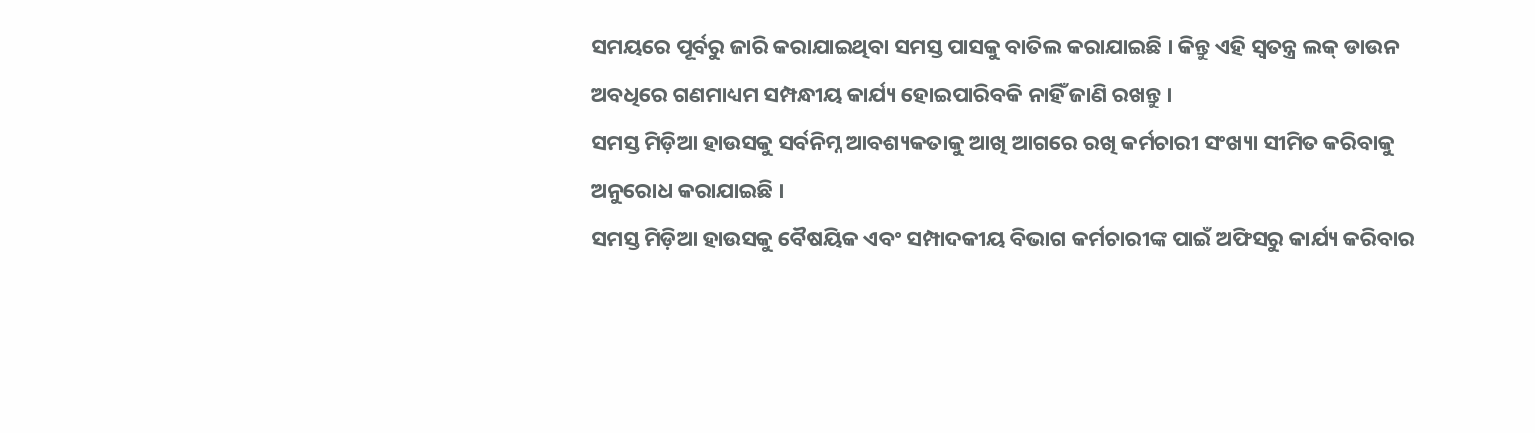ସମୟରେ ପୂର୍ବରୁ ଜାରି କରାଯାଇଥିବା ସମସ୍ତ ପାସକୁ ବାତିଲ କରାଯାଇଛି । କିନ୍ତୁ ଏହି ସ୍ୱତନ୍ତ୍ର ଲକ୍ ଡାଉନ ଅବଧିରେ ଗଣମାଧ୍ୟମ ସମ୍ପନ୍ଧୀୟ କାର୍ଯ୍ୟ ହୋଇପାରିବକି ନାହିଁ ଜାଣି ରଖନ୍ତୁ ।
ସମସ୍ତ ମିଡ଼ିଆ ହାଉସକୁ ସର୍ବନିମ୍ନ ଆବଶ୍ୟକତାକୁ ଆଖି ଆଗରେ ରଖି କର୍ମଚାରୀ ସଂଖ୍ୟା ସୀମିତ କରିବାକୁ ଅନୁରୋଧ କରାଯାଇଛି ।
ସମସ୍ତ ମିଡ଼ିଆ ହାଉସକୁ ବୈଷୟିକ ଏବଂ ସମ୍ପାଦକୀୟ ବିଭାଗ କର୍ମଚାରୀଙ୍କ ପାଇଁ ଅଫିସରୁ କାର୍ଯ୍ୟ କରିବାର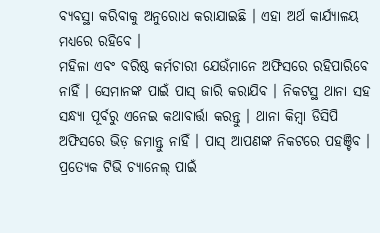ବ୍ୟବସ୍ଥା କରିବାକୁ ଅନୁରୋଧ କରାଯାଇଛି । ଏହା ଅର୍ଥ କାର୍ଯ୍ୟାଳୟ ମଧ୍ୟରେ ରହିବେ ।
ମହିଳା ଏବଂ ବରିଷ୍ଠ କର୍ମଚାରୀ ଯେଉଁମାନେ ଅଫିସରେ ରହିପାରିବେ ନାହିଁ । ସେମାନଙ୍କ ପାଇଁ ପାସ୍ ଜାରି କରାଯିବ । ନିକଟସ୍ଥ ଥାନା ସହ ସନ୍ଧ୍ୟା ପୂର୍ବରୁ ଏନେଇ କଥାବାର୍ତ୍ତା କରନ୍ତୁ । ଥାନା କିମ୍ବା ଡିସିପି ଅଫିସରେ ଭିଡ଼ ଜମାନ୍ତୁ ନାହିଁ । ପାସ୍ ଆପଣଙ୍କ ନିକଟରେ ପହଞ୍ଚିବ ।
ପ୍ରତ୍ୟେକ ଟିଭି ଚ୍ୟାନେଲ୍ ପାଇଁ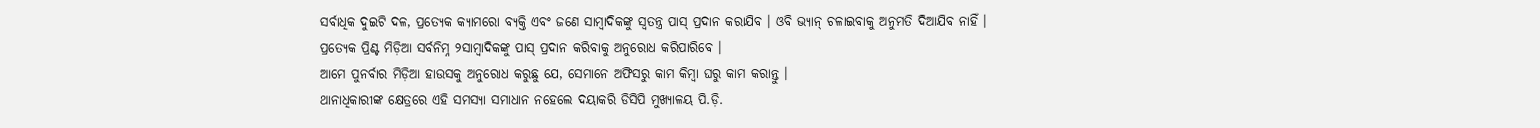ସର୍ବାଧିକ ଦୁଇଟି ଦଳ, ପ୍ରତ୍ୟେକ କ୍ୟାମରୋ ବ୍ୟକ୍ତି ଏବଂ ଜଣେ ସାମ୍ବାଦିକଙ୍କୁ ସ୍ୱତନ୍ତ୍ର ପାସ୍ ପ୍ରଦାନ କରାଯିବ । ଓବି ଭ୍ୟାନ୍ ଚଳାଇବାକୁ ଅନୁମତି ଦିଆଯିବ ନାହିଁ ।
ପ୍ରତ୍ୟେକ ପ୍ରିଣ୍ଟ ମିଡ଼ିଆ ସର୍ବନିମ୍ନ ୨ସାମ୍ବାଦିକଙ୍କୁ ପାସ୍ ପ୍ରଦାନ କରିବାକୁ ଅନୁରୋଧ କରିପାରିବେ ।
ଆମେ ପୁନର୍ବାର ମିଡ଼ିଆ ହାଉସକୁ ଅନୁରୋଧ କରୁଛୁ ଯେ, ସେମାନେ ଅଫିସରୁ କାମ କିମ୍ବା ଘରୁ କାମ କରାନ୍ତୁ ।
ଥାନାଧିକାରୀଙ୍କ କ୍ଷେତ୍ରରେ ଏହି ସମସ୍ୟା ସମାଧାନ ନହେଲେ ଦୟାକରି ଡିସିପି ମୁଖ୍ୟାଳୟ ପି.ଡ଼ି.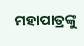ମହାପାତ୍ରଙ୍କୁ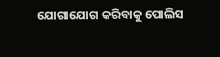ଯୋଗାଯୋଗ କରିବାକୁ ପୋଲିସ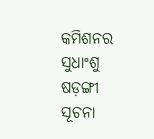କମିଶନର ସୁଧାଂଶୁ ଷଡ଼ଙ୍ଗୀ ସୂଚନା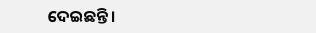ଦେଇଛନ୍ତି ।